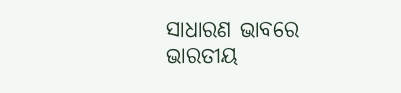ସାଧାରଣ ଭାବରେ ଭାରତୀୟ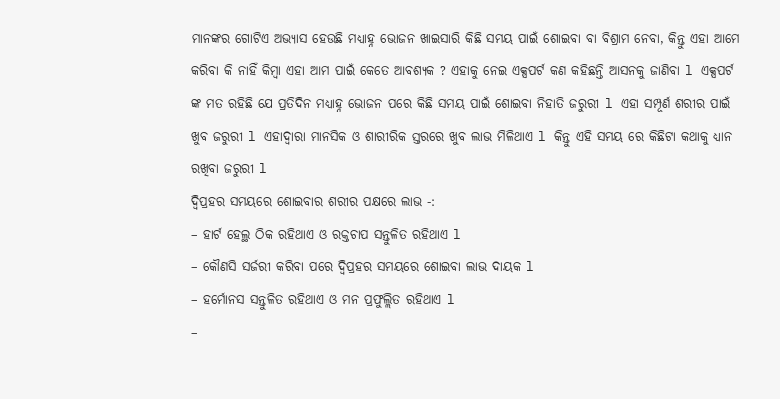ମାନଙ୍କର ଗୋଟିଏ ଅଭ୍ୟାସ ହେଉଛି ମଧ୍ୟାହ୍ନ ଭୋଜନ ଖାଇସାରି କିଛି ସମୟ ପାଇଁ ଶୋଇବା ବା ବିଶ୍ରାମ ନେବା, କିନ୍ତୁ ଏହା ଆମେ କରିବା କି ନାହିଁ କିମ୍ବା ଏହା ଆମ ପାଇଁ କେତେ ଆବଶ୍ୟକ ? ଏହାକୁ ନେଇ ଏକ୍ସପର୍ଟ କଣ କହିଛନ୍ତି ଆସନକୁ ଜାଣିବା l ଏକ୍ସପର୍ଟ ଙ୍କ ମତ ରହିଛି ଯେ ପ୍ରତିଦିନ ମଧ୍ୟାହ୍ନ ଭୋଜନ ପରେ କିଛି ସମୟ ପାଇଁ ଶୋଇବା ନିହାତି ଜରୁରୀ l ଏହା ସମ୍ପୂର୍ଣ ଶରୀର ପାଇଁ ଖୁବ ଜରୁରୀ l ଏହାଦ୍ୱାରା ମାନସିକ ଓ ଶାରୀରିକ ସ୍ତରରେ ଖୁବ ଲାଭ ମିଳିଥାଏ l କିନ୍ତୁ ଏହି ସମୟ ରେ କିଛିଟା କଥାକୁ ଧ୍ୟାନ ରଖିବା ଜରୁରୀ l
ଦ୍ୱିପ୍ରହର ସମୟରେ ଶୋଇବାର ଶରୀର ପକ୍ଷରେ ଲାଭ -:
– ହାର୍ଟ ହେଲ୍ଥ ଠିକ ରହିଥାଏ ଓ ରକ୍ତଚାପ ସନ୍ତୁଳିତ ରହିଥାଏ l
– କୌଣସି ସର୍ଜରୀ କରିବା ପରେ ଦ୍ୱିପ୍ରହର ସମୟରେ ଶୋଇବା ଲାଭ ଦାୟକ l
– ହର୍ମୋନସ ସନ୍ତୁଳିତ ରହିଥାଏ ଓ ମନ ପ୍ରଫୁଲ୍ଲିତ ରହିଥାଏ l
–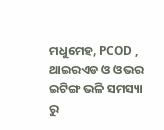ମଧୁମେହ, PCOD , ଥାଇରଏଡ ଓ ଓଭର ଇଟିଙ୍ଗ ଭଳି ସମସ୍ୟା ରୁ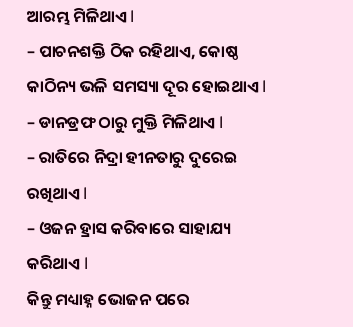ଆରମ୍ଭ ମିଳିଥାଏ l
– ପାଚନଶକ୍ତି ଠିକ ରହିଥାଏ, କୋଷ୍ଠ କାଠିନ୍ୟ ଭଳି ସମସ୍ୟା ଦୂର ହୋଇଥାଏ l
– ଡାନଡ୍ରଫ ଠାରୁ ମୁକ୍ତି ମିଳିଥାଏ l
– ରାତିରେ ନିଦ୍ରା ହୀନତାରୁ ଦୁରେଇ ରଖିଥାଏ l
– ଓଜନ ହ୍ରାସ କରିବାରେ ସାହାଯ୍ୟ କରିଥାଏ l
କିନ୍ତୁ ମଧ୍ୟାହ୍ନ ଭୋଜନ ପରେ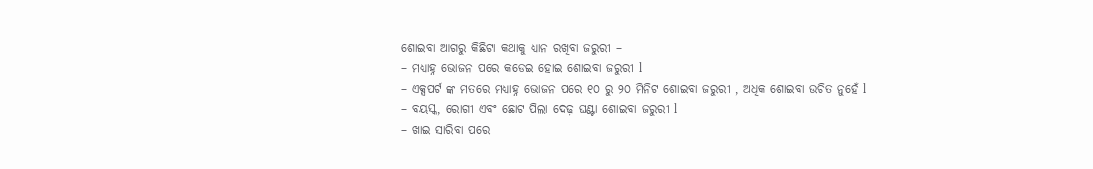ଶୋଇବା ଆଗରୁ କିଛିଟା କଥାକୁ ଧ୍ୟାନ ରଖିବା ଜରୁରୀ –
– ମଧ୍ୟାହ୍ନ ଭୋଜନ ପରେ କଡେଇ ହୋଇ ଶୋଇବା ଜରୁରୀ l
– ଏକ୍ସପର୍ଟ ଙ୍କ ମତରେ ମଧ୍ୟାହ୍ନ ଭୋଜନ ପରେ ୧୦ ରୁ ୨୦ ମିନିଟ ଶୋଇବା ଜରୁରୀ , ଅଧିକ ଶୋଇବା ଉଚିତ ନୁହେଁ l
– ବୟସ୍କ, ରୋଗୀ ଏବଂ ଛୋଟ ପିଲା ଦେଢ଼ ଘଣ୍ଟା ଶୋଇବା ଜରୁରୀ l
– ଖାଇ ସାରିବା ପରେ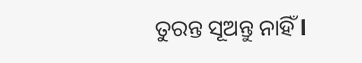ତୁରନ୍ତ ସୂଅନ୍ତୁ ନାହିଁ l